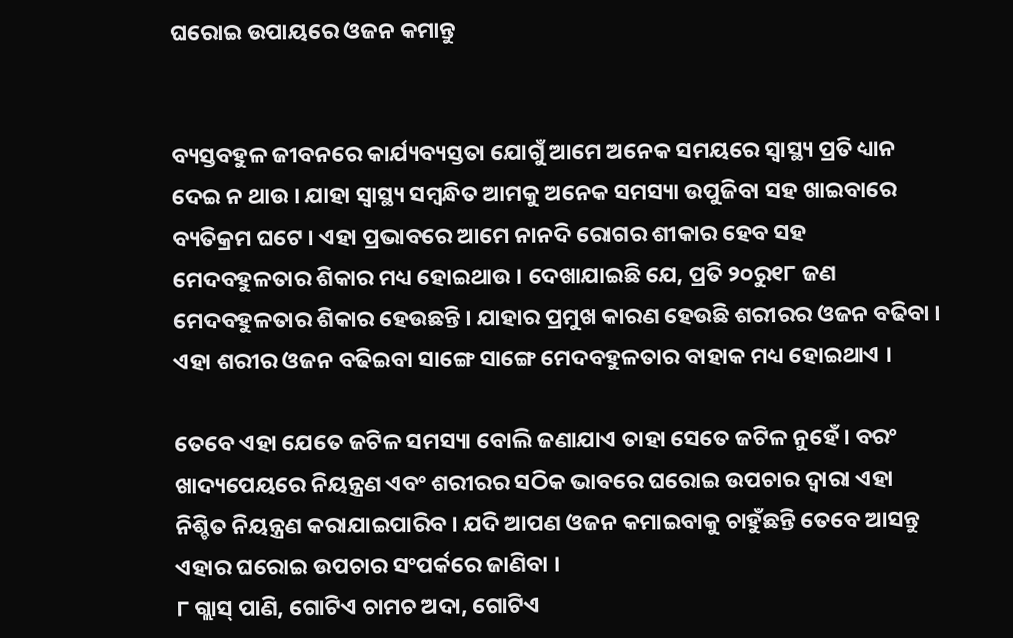ଘରୋଇ ଉପାୟରେ ଓଜନ କମାନ୍ତୁ


ବ୍ୟସ୍ତବହୁଳ ଜୀବନରେ କାର୍ଯ୍ୟବ୍ୟସ୍ତତା ଯୋଗୁଁ ଆମେ ଅନେକ ସମୟରେ ସ୍ୱାସ୍ଥ୍ୟ ପ୍ରତି ଧ୍ୟାନ ଦେଇ ନ ଥାଉ । ଯାହା ସ୍ୱାସ୍ଥ୍ୟ ସମ୍ବନ୍ଧିତ ଆମକୁ ଅନେକ ସମସ୍ୟା ଉପୁଜିବା ସହ ଖାଇବାରେ ବ୍ୟତିକ୍ରମ ଘଟେ । ଏହା ପ୍ରଭାବରେ ଆମେ ନାନଦି ରୋଗର ଶୀକାର ହେବ ସହ ମେଦବହୁଳତାର ଶିକାର ମଧ୍ୟ ହୋଇଥାଉ । ଦେଖାଯାଇଛି ଯେ, ପ୍ରତି ୨୦ରୁ୧୮ ଜଣ ମେଦବହୁଳତାର ଶିକାର ହେଉଛନ୍ତି । ଯାହାର ପ୍ରମୁଖ କାରଣ ହେଉଛି ଶରୀରର ଓଜନ ବଢିବା । ଏହା ଶରୀର ଓଜନ ବଢିଇବା ସାଙ୍ଗେ ସାଙ୍ଗେ ମେଦବହୁଳତାର ବାହାକ ମଧ୍ୟ ହୋଇଥାଏ ।

ତେବେ ଏହା ଯେତେ ଜଟିଳ ସମସ୍ୟା ବୋଲି ଜଣାଯାଏ ତାହା ସେତେ ଜଟିଳ ନୁହେଁ । ବରଂ ଖାଦ୍ୟପେୟରେ ନିୟନ୍ତ୍ରଣ ଏବଂ ଶରୀରର ସଠିକ ଭାବରେ ଘରୋଇ ଉପଚାର ଦ୍ୱାରା ଏହା ନିଶ୍ଚିତ ନିୟନ୍ତ୍ରଣ କରାଯାଇପାରିବ । ଯଦି ଆପଣ ଓଜନ କମାଇବାକୁ ଚାହୁଁଛନ୍ତି ତେବେ ଆସନ୍ତୁ ଏହାର ଘରୋଇ ଉପଚାର ସଂପର୍କରେ ଜାଣିବା ।
୮ ଗ୍ଲାସ୍ ପାଣି, ଗୋଟିଏ ଚାମଚ ଅଦା, ଗୋଟିଏ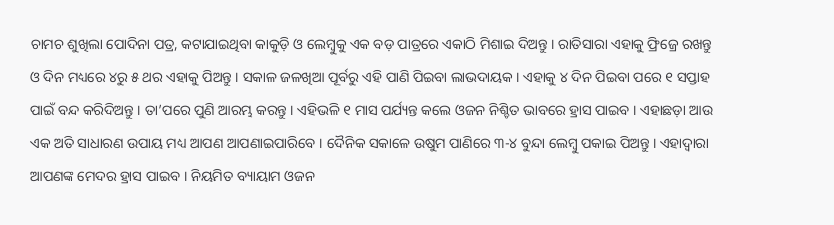ଚାମଚ ଶୁଖିଲା ପୋଦିନା ପତ୍ର, କଟାଯାଇଥିବା କାକୁଡ଼ି ଓ ଲେମ୍ବୁକୁ ଏକ ବଡ଼ ପାତ୍ରରେ ଏକାଠି ମିଶାଇ ଦିଅନ୍ତୁ । ରାତିସାରା ଏହାକୁ ଫ୍ରିଜ୍ରେ ରଖନ୍ତୁ ଓ ଦିନ ମଧ୍ୟରେ ୪ରୁ ୫ ଥର ଏହାକୁ ପିଅନ୍ତୁ । ସକାଳ ଜଳଖିଆ ପୂର୍ବରୁ ଏହି ପାଣି ପିଇବା ଲାଭଦାୟକ । ଏହାକୁ ୪ ଦିନ ପିଇବା ପରେ ୧ ସପ୍ତାହ ପାଇଁ ବନ୍ଦ କରିଦିଅନ୍ତୁ । ତା’ପରେ ପୁଣି ଆରମ୍ଭ କରନ୍ତୁ । ଏହିଭଳି ୧ ମାସ ପର୍ଯ୍ୟନ୍ତ କଲେ ଓଜନ ନିଶ୍ଚିତ ଭାବରେ ହ୍ରାସ ପାଇବ । ଏହାଛଡ଼ା ଆଉ ଏକ ଅତି ସାଧାରଣ ଉପାୟ ମଧ୍ୟ ଆପଣ ଆପଣାଇପାରିବେ । ଦୈନିକ ସକାଳେ ଉଷୁମ ପାଣିରେ ୩-୪ ବୁନ୍ଦା ଲେମ୍ବୁ ପକାଇ ପିଅନ୍ତୁ । ଏହାଦ୍ୱାରା ଆପଣଙ୍କ ମେଦର ହ୍ରାସ ପାଇବ । ନିୟମିତ ବ୍ୟାୟାମ ଓଜନ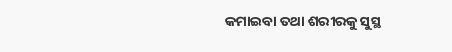କମାଇବା ତଥା ଶରୀରକୁ ସୁସ୍ଥ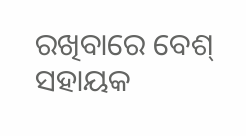ରଖିବାରେ ବେଶ୍ ସହାୟକ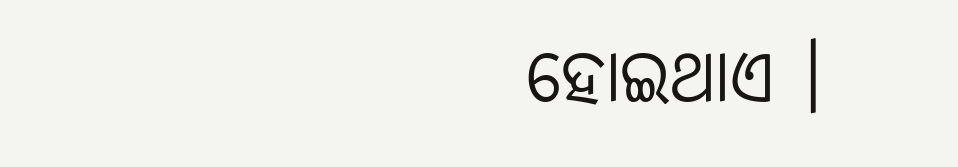ହୋଇଥାଏ ।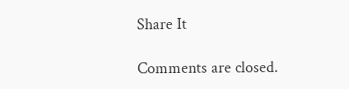Share It

Comments are closed.